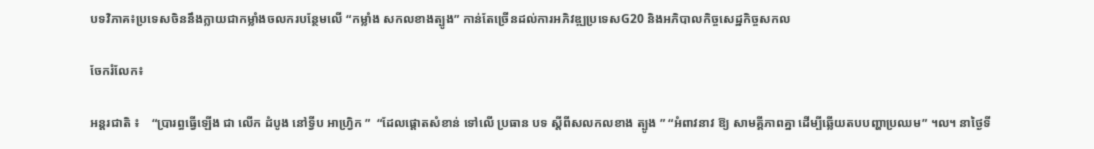បទវិភាគ៖ប្រទេសចិននឹងក្លាយជាកម្លាំងចលករបន្ថែមលើ “កម្លាំង សកលខាងត្បូង” កាន់តែច្រើនដល់ការអភិវឌ្ឍប្រទេសG20 និងអភិបាលកិច្ចសេដ្ឋកិច្ចសកល

ចែករំលែក៖

អន្តរជាតិ ៖    “ប្រារព្ធធ្វើឡើង ជា លើក ដំបូង នៅទ្វីប អាហ្វ្រិក ”  “ដែលផ្តោតសំខាន់ ទៅលើ ប្រធាន បទ ស្តីពីសលកលខាង ត្បូង ” “អំពាវនាវ ឱ្យ សាមគ្គីភាពគ្នា ដើម្បីឆ្លើយតបបញ្ហាប្រឈម” ។ល។ នាថ្ងៃទី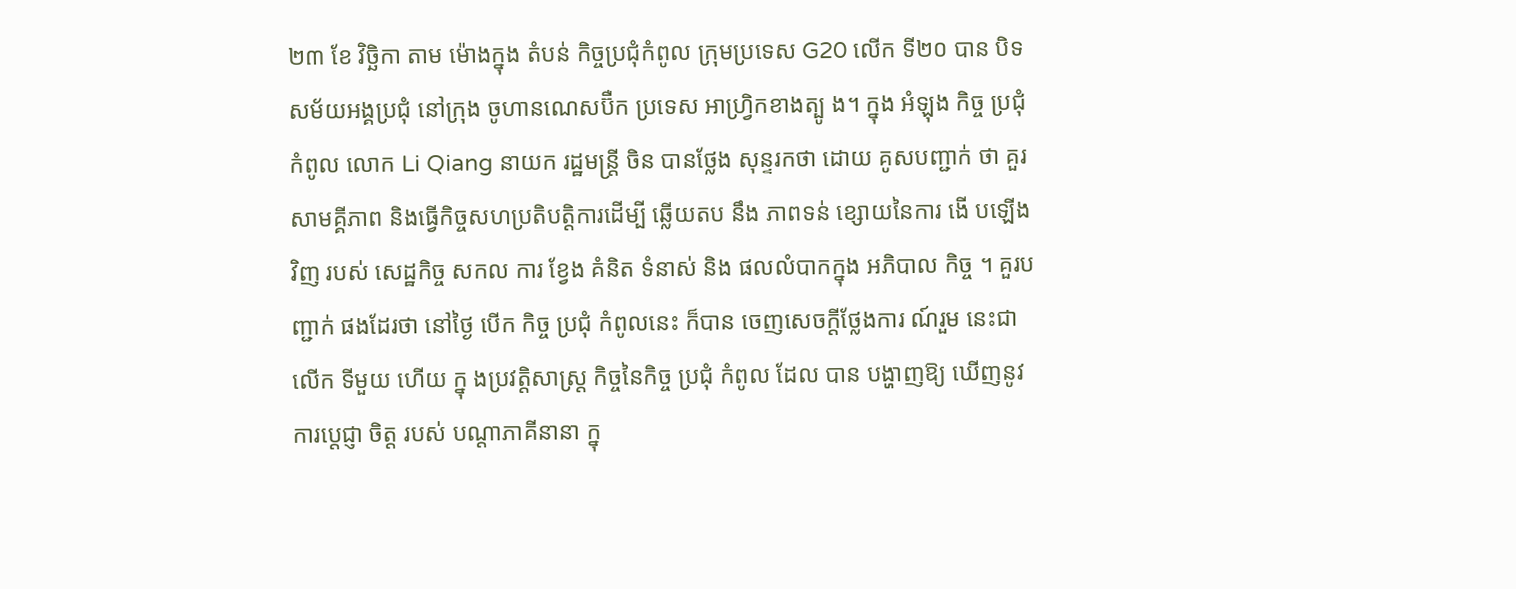២៣ ខែ វិច្ឆិកា តាម ម៉ោងក្នុង តំបន់ កិច្ចប្រជុំកំពូល ក្រុមប្រទេស G20 លើក ទី២០ បាន បិទសម័យអង្គប្រជុំ នៅក្រុង ចូហានណេសប៊ឺក ប្រទេស អាហ្វ្រិកខាងត្បូ ង។ ក្នុង អំឡុង កិច្ច ប្រជុំ កំពូល លោក Li Qiang នាយក រដ្ឋមន្ត្រី ចិន បានថ្លែង សុន្ទរកថា ដោយ គូសបញ្ជាក់ ថា គួរ សាមគ្គីភាព និងធ្វើកិច្ចសហប្រតិបតិ្តការដើម្បី ឆ្លើយតប នឹង ភាពទន់ ខ្សោយនៃការ ងើ បឡើង វិញ របស់ សេដ្ឋកិច្ច សកល ការ ខ្វែង គំនិត ទំនាស់ និង ផលលំបាកក្នុង អភិបាល កិច្ច ។ គួរបញ្ជាក់ ផងដែរថា នៅថ្ងៃ បើក កិច្ច ប្រជុំ កំពូលនេះ ក៏បាន ចេញសេចក្តីថ្លែងការ ណ៍រួម នេះជា លើក ទីមួយ ហើយ ក្នុ ងប្រវត្តិសាស្ត្រ កិច្ចនៃកិច្ច ប្រជុំ កំពូល ដែល បាន បង្ហាញឱ្យ ឃើញនូវ ការបេ្តជ្ញា ចិត្ត របស់ បណ្តាភាគីនានា ក្នុ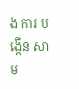ង ការ បង្កើន សាម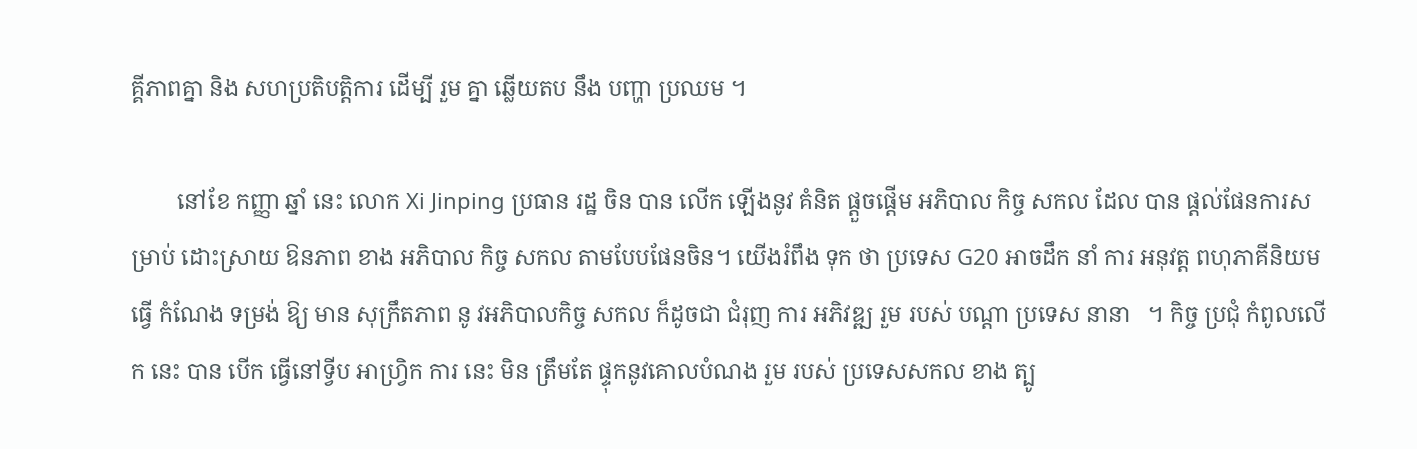គ្គីភាពគ្នា និង សហប្រតិបតិ្តការ ដើម្បី រួម គ្នា ឆ្លើយតប នឹង បញ្ហា ប្រឈម ។

        នៅខែ កញ្ញា ឆ្នាំ នេះ លោក Xi Jinping ប្រធាន រដ្ឋ ចិន បាន លើក ឡើងនូវ គំនិត ផ្តួចផ្តើម អភិបាល កិច្ច សកល ដែល បាន ផ្តល់ផែនការសម្រាប់ ដោះស្រាយ ឱនភាព ខាង អភិបាល កិច្ច សកល តាមបែបផែនចិន។ យើងរំពឹង ទុក ថា ប្រទេស G20 អាចដឹក នាំ ការ អនុវត្ត ពហុភាគីនិយម ធ្វើ កំណែង ទម្រង់ ឱ្យ មាន សុក្រឹតភាព នូ វអភិបាលកិច្ច សកល ក៏ដូចជា ជំរុញ ការ អភិវឌ្ឍ រួម របស់ បណ្តា ប្រទេស នានា   ។ កិច្ច ប្រជុំ កំពូលលើក នេះ បាន បើក ធ្វើនៅទ្វីប អាហ្វ្រិក ការ នេះ មិន ត្រឹមតែ ផ្ទុកនូវគោលបំណង រួម របស់ ប្រទេសសកល ខាង ត្បូ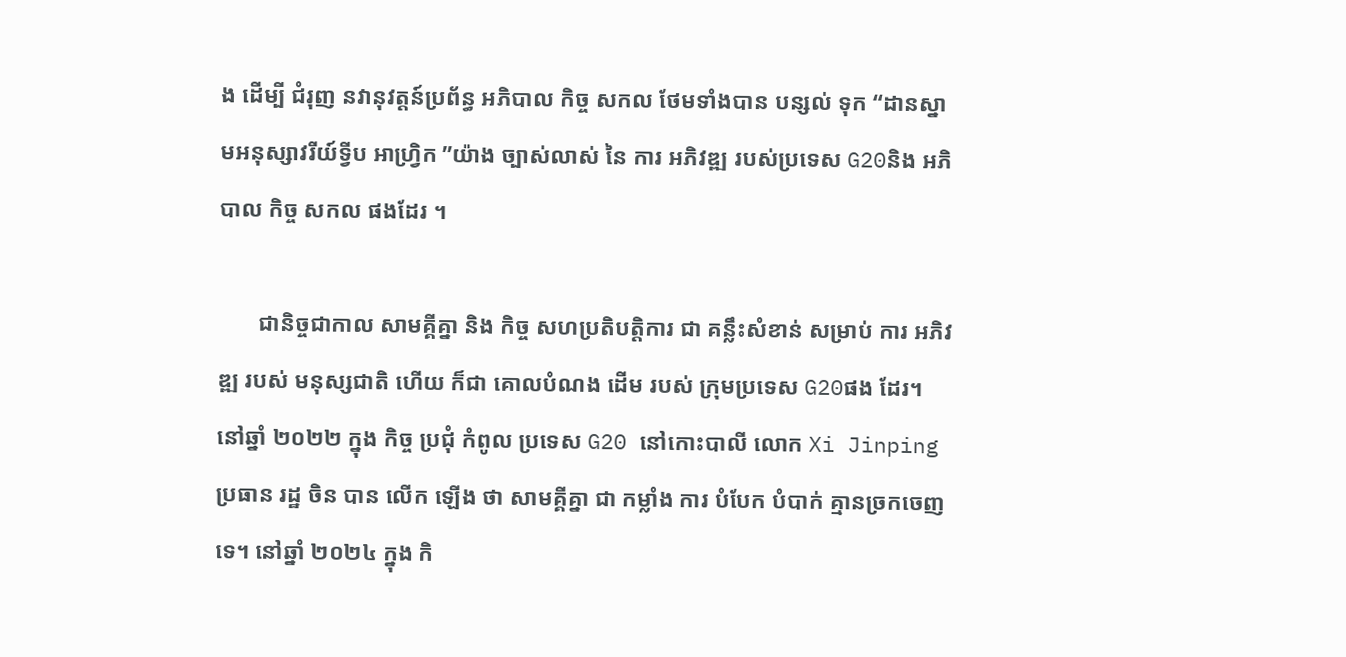ង ដើម្បី ជំរុញ នវានុវត្តន៍ប្រព័ន្ធ អភិបាល កិច្ច សកល ថែមទាំងបាន បន្សល់ ទុក “ដានស្នាមអនុស្សាវរីយ៍ទ្វីប អាហ្វ្រិក ”យ៉ាង ច្បាស់លាស់ នៃ ការ អភិវឌ្ឍ របស់ប្រទេស G20និង អភិបាល កិច្ច សកល ផងដែរ ។

       ជានិច្ចជាកាល សាមគ្គីគ្នា និង កិច្ច សហប្រតិបតិ្តការ ជា គន្លឹះសំខាន់ សម្រាប់ ការ អភិវឌ្ឍ របស់ មនុស្សជាតិ ហើយ ក៏ជា គោលបំណង ដើម របស់ ក្រុមប្រទេស G20ផង ដែរ។ នៅឆ្នាំ ២០២២ ក្នុង កិច្ច ប្រជុំ កំពូល ប្រទេស G20 នៅកោះបាលី លោក Xi Jinping ប្រធាន រដ្ឋ ចិន បាន លើក ឡើង ថា សាមគ្គីគ្នា ជា កម្លាំង ការ បំបែក បំបាក់ គ្មានច្រកចេញទេ។ នៅឆ្នាំ ២០២៤ ក្នុង កិ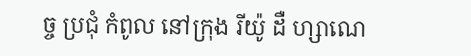ច្ច ប្រជុំ កំពូល នៅក្រុង រីយ៉ូ ដឺ ហ្សាណេ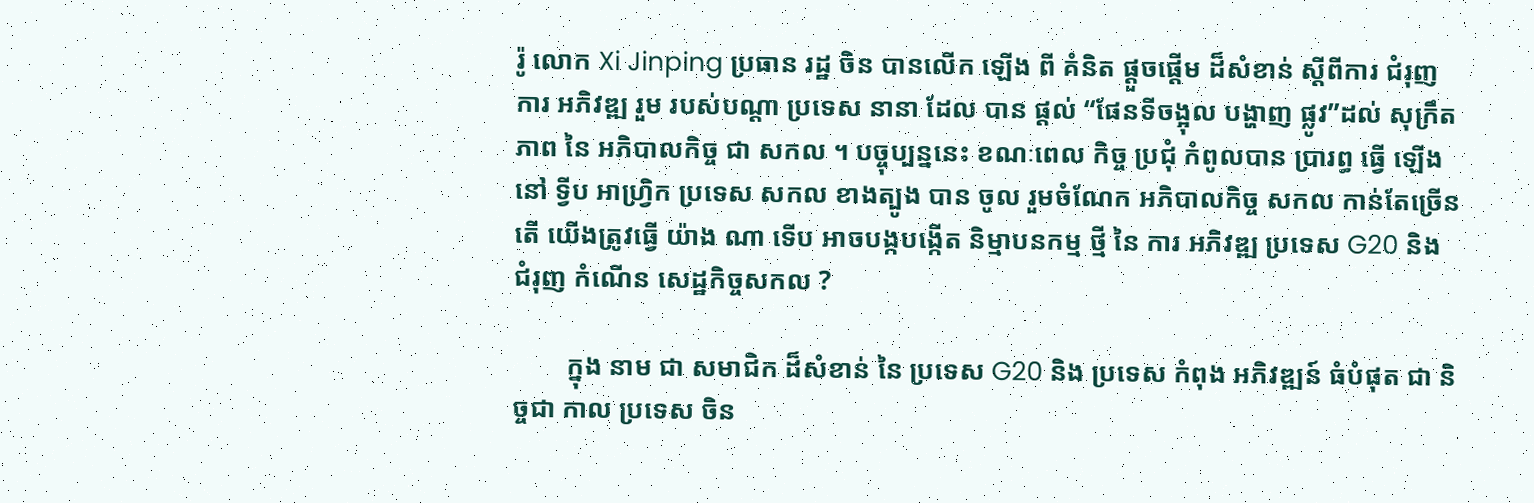រ៉ូ លោក Xi Jinping ប្រធាន រដ្ឋ ចិន បានលើក ឡើង ពី គំនិត ផ្តួចផ្តើម ដ៏សំខាន់ ស្តីពីការ ជំរុញការ អភិវឌ្ឍ រួម របស់បណ្តា ប្រទេស នានា ដែល បាន ផ្តល់ “ផែនទីចង្អុល បង្ហាញ ផ្លូវ”ដល់ សុក្រឹតភាព នៃ អភិបាលកិច្ច ជា សកល ។ បច្ចុប្បន្ននេះ ខណៈពេល កិច្ច ប្រជុំ កំពូលបាន ប្រារព្ធ ធ្វើ ឡើងនៅ ទ្វីប អាហ្វ្រិក ប្រទេស សកល ខាងត្បូង បាន ចូល រួមចំណែក អភិបាលកិច្ច សកល កាន់តែច្រើន តើ យើងត្រូវធ្វើ យ៉ាង ណា ទើប អាចបង្កបង្កើត និម្មាបនកម្ម ថី្ម នៃ ការ អភិវឌ្ឍ ប្រទេស G20 និង ជំរុញ កំណើន សេដ្ឋកិច្ចសកល ?

        ក្នុង នាម ជា សមាជិក ដ៏សំខាន់ នៃ ប្រទេស G20 និង ប្រទេស កំពុង អភិវឌ្ឍន៍ ធំបំផុត ជា និច្ចជា កាល ប្រទេស ចិន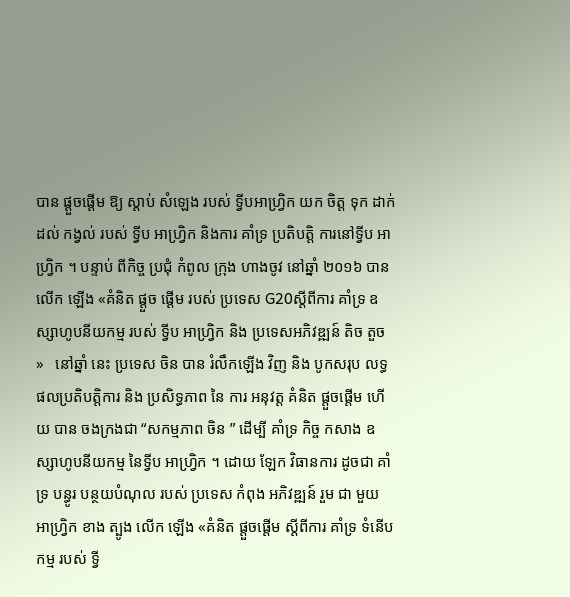បាន ផ្តួចផ្តើម ឱ្យ ស្តាប់ សំឡេង របស់ ទ្វីបអាហ្វ្រិក យក ចិត្ត ទុក ដាក់ ដល់ កង្វល់ របស់ ទ្វីប អាហ្វ្រិក និងការ គាំទ្រ ប្រតិបតិ្ត ការនៅទ្វីប អាហ្វ្រិក ។ បន្ទាប់ ពីកិច្ច ប្រជុំ កំពូល ក្រុង ហាងចូវ នៅឆ្នាំ ២០១៦ បាន លើក ឡើង «គំនិត ផ្តួច ផ្តើម របស់ ប្រទេស G20ស្តីពីការ គាំទ្រ ឧស្សាហូបនីយកម្ម របស់ ទ្វីប អាហ្វ្រិក និង ប្រទេសអភិវឌ្ឍន៍ តិច តួច »   នៅឆ្នាំ នេះ ប្រទេស ចិន បាន រំលឹកឡើង វិញ និង បូកសរុប លទ្ធផលប្រតិបតិ្តការ និង ប្រសិទ្ធភាព នៃ ការ អនុវត្ត គំនិត ផ្តួចផ្តើម ហើយ បាន ចងក្រងជា “សកម្មភាព ចិន ” ដើម្បី គាំទ្រ កិច្ច កសាង ឧស្សាហូបនីយកម្ម នៃទ្វីប អាហ្វ្រិក ។ ដោយ ឡែក វិធានការ ដូចជា គាំទ្រ បន្ធូរ បន្ថយបំណុល របស់ ប្រទេស កំពុង អភិវឌ្ឍន៍ រួម ជា មួយ អាហ្វ្រិក ខាង ត្បូង លើក ឡើង «គំនិត ផ្តួចផ្តើម ស្តីពីការ គាំទ្រ ទំនើប កម្ម របស់ ទ្វី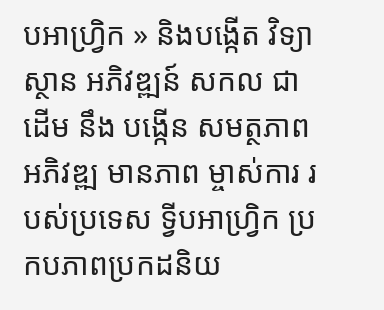បអាហ្វ្រិក » និងបង្កើត វិទ្យាស្ថាន អភិវឌ្ឍន៍ សកល ជាដើម នឹង បង្កើន សមត្ថភាព អភិវឌ្ឍ មានភាព ម្ចាស់ការ របស់ប្រទេស ទ្វីបអាហ្រ្វិក ប្រកបភាពប្រកដនិយ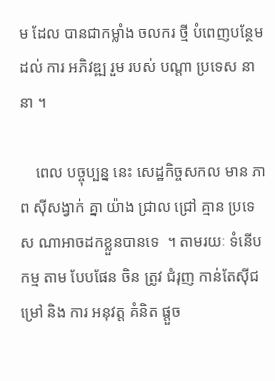ម ដែល បានជាកម្លាំង ចលករ ថ្មី បំពេញបន្ថែម ដល់ ការ អភិវឌ្ឍ រួម របស់ បណ្តា ប្រទេស នានា ។

    ពេល បច្ចុប្បន្ន នេះ សេដ្ឋកិច្ចសកល មាន ភាព ស៊ីសង្វាក់ គ្នា យ៉ាង ជ្រាល ជ្រៅ គ្មាន ប្រទេស ណាអាចដកខ្លួនបានទេ  ។ តាមរយៈ ទំនើប កម្ម តាម បែបផែន ចិន ត្រូវ ជំរុញ កាន់តែស៊ីជម្រៅ និង ការ អនុវត្ត គំនិត ផ្តួច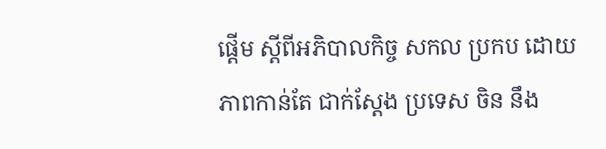ផ្តើម ស្តីពីអភិបាលកិច្ច សកល ប្រកប ដោយ ភាពកាន់តែ ជាក់ស្តែង ប្រទេស ចិន នឹង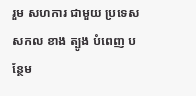រួម សហការ ជាមួយ ប្រទេស សកល ខាង ត្បូង បំពេញ បន្ថែម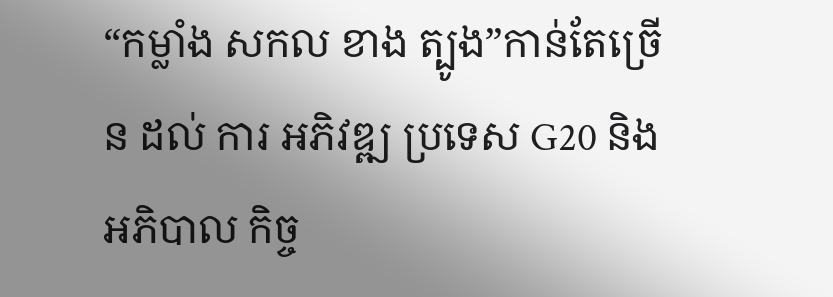“កម្លាំង សកល ខាង ត្បូង”កាន់តែច្រើន ដល់ ការ អភិវឌ្ឍ ប្រទេស G20 និង អភិបាល កិច្ច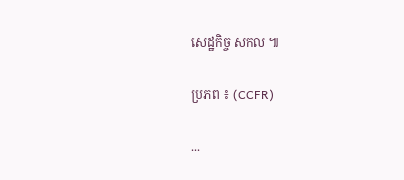សេដ្ឋកិច្ច សកល ៕

ប្រភព ៖ (CCFR)

...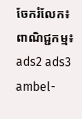ចែករំលែក៖
ពាណិជ្ជកម្ម៖
ads2 ads3 ambel-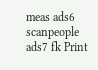meas ads6 scanpeople ads7 fk Print